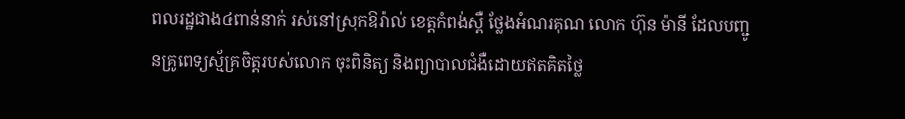ពលរដ្ឋជាង៤ពាន់នាក់ រស់នៅស្រុកឱរ៉ាល់ ខេត្តកំពង់ស្ពឺ ថ្លែងអំណរគុណ លោក ហ៊ុន ម៉ានី ដែលបញ្ជូនគ្រូពេទ្យស្ម័គ្រចិត្តរបស់លោក ចុះពិនិត្យ និងព្យាបាលជំងឺដោយឥតគិតថ្លៃ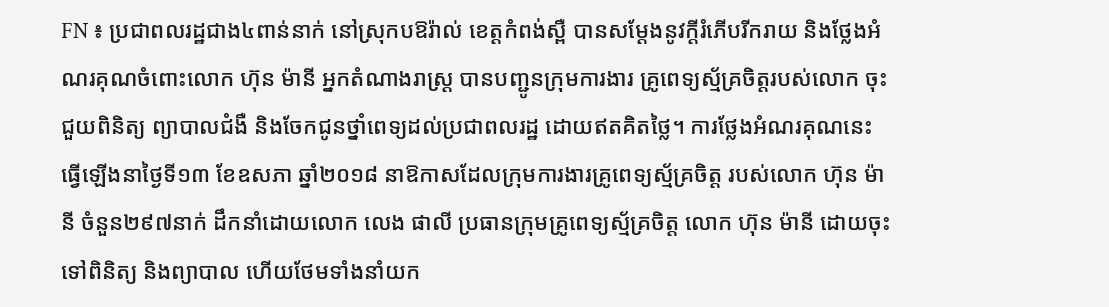FN ៖ ប្រជាពលរដ្ឋជាង៤ពាន់នាក់ នៅស្រុកបឱរ៉ាល់ ខេត្តកំពង់ស្ពឺ បានសម្ដែងនូវក្តីរំភើបរីករាយ និងថ្លែងអំណរគុណចំពោះលោក ហ៊ុន ម៉ានី អ្នកតំណាងរាស្ត្រ បានបញ្ជូនក្រុមការងារ គ្រូពេទ្យស្ម័គ្រចិត្តរបស់លោក ចុះជួយពិនិត្យ ព្យាបាលជំងឺ និងចែកជូនថ្នាំពេទ្យដល់ប្រជាពលរដ្ឋ ដោយឥតគិតថ្លៃ។ ការថ្លែងអំណរគុណនេះ ធ្វើឡើងនាថ្ងៃទី១៣ ខែឧសភា ឆ្នាំ២០១៨ នាឱកាសដែលក្រុមការងារគ្រូពេទ្យស្ម័គ្រចិត្ត របស់លោក ហ៊ុន ម៉ានី ចំនួន២៩៧នាក់ ដឹកនាំដោយលោក លេង ផាលី ប្រធានក្រុមគ្រូពេទ្យស្ម័គ្រចិត្ត លោក ហ៊ុន ម៉ានី ដោយចុះទៅពិនិត្យ និងព្យាបាល ហើយថែមទាំងនាំយក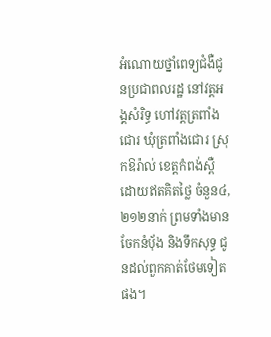អំណោយថ្នាំពេទ្យជំងឺជូនប្រជាពលរដ្ឋ នៅវត្តអង្គសំរិទ្ធ ហៅវត្តត្រពាំងជោរ ឃុំត្រពាំងជោរ ស្រុកឱរ៉ាល់ ខេត្តកំពង់ស្ពឺ ដោយឥតគិតថ្លៃ ចំនួន៤,២១២នាក់ ព្រមទាំងមានចែកនំបុ័ង និងទឹកសុទ្ធ ជូនដល់ពួកគាត់ថែមទៀតផង។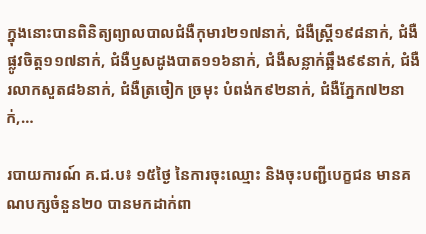ក្នុងនោះបានពិនិត្យព្យាលបាលជំងឺកុមារ២១៧នាក់, ជំងឺស្រ្តី១៩៨នាក់, ជំងឺផ្លូវចិត្ត១១៧នាក់, ជំងឺឫសដូងបាត១១៦នាក់, ជំងឺសន្លាក់ឆ្អឹង៩៩នាក់, ជំងឺរលាកសួត៨៦នាក់, ជំងឺត្រចៀក ច្រមុះ បំពង់ក៩២នាក់, ជំងឺភ្នែក៧២នាក់,…

របាយការណ៍ គ.ជ.ប៖ ១៥ថ្ងៃ នៃការចុះឈ្មោះ និងចុះបញ្ជីបេក្ខជន មានគណបក្សចំនួន២០ បានមកដាក់ពា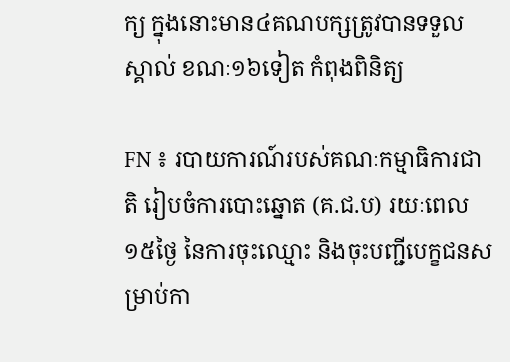ក្យ ក្នុងនោះមាន៤គណបក្សត្រូវបានទទួលស្គាល់ ខណៈ១៦ទៀត កំពុងពិនិត្យ

FN ៖ របាយការណ៍របស់គណៈកម្មាធិការជាតិ រៀបចំការបោះឆ្នោត (គ.ជ.ប) រយៈពេល១៥ថ្ងៃ នៃការចុះឈ្មោះ និងចុះបញ្ជីបេក្ខជនសម្រាប់កា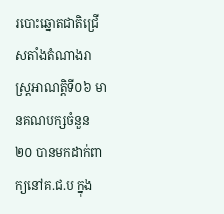របោះឆ្នោតជាតិជ្រើសតាំងតំណាងរាស្រ្តអាណត្តិទី០៦ មានគណបក្សចំនួន២០ បានមកដាក់ពាក្យនៅគ.ជ.ប ក្នុង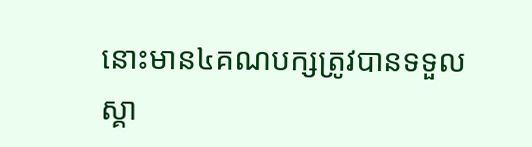នោះមាន៤គណបក្សត្រូវបានទទួលស្គា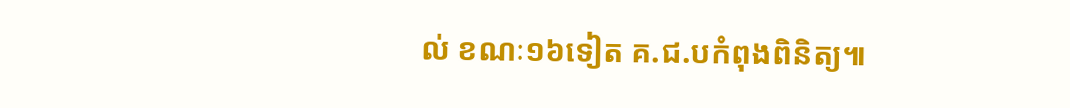ល់ ខណៈ១៦ទៀត គ.ជ.បកំពុងពិនិត្យ៕